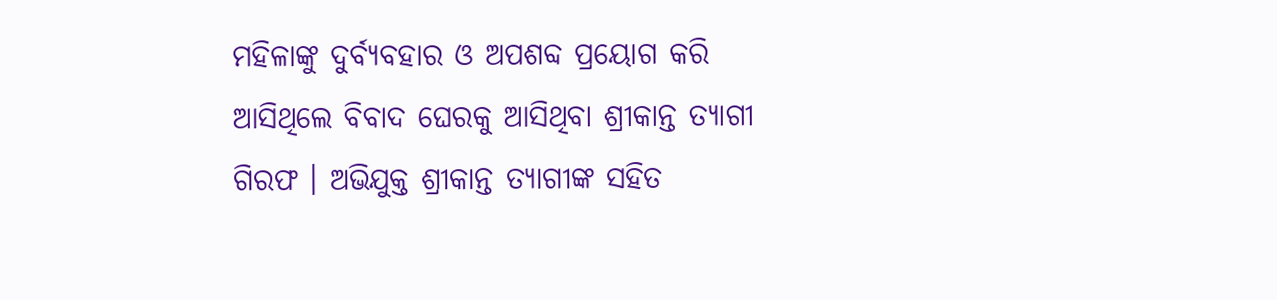ମହିଳାଙ୍କୁ ଦୁର୍ବ୍ୟବହାର ଓ ଅପଶବ୍ଦ ପ୍ରୟୋଗ କରି ଆସିଥିଲେ ବିବାଦ ଘେରକୁ ଆସିଥିବା ଶ୍ରୀକାନ୍ତ ତ୍ୟାଗୀ ଗିରଫ । ଅଭିଯୁକ୍ତ ଶ୍ରୀକାନ୍ତ ତ୍ୟାଗୀଙ୍କ ସହିତ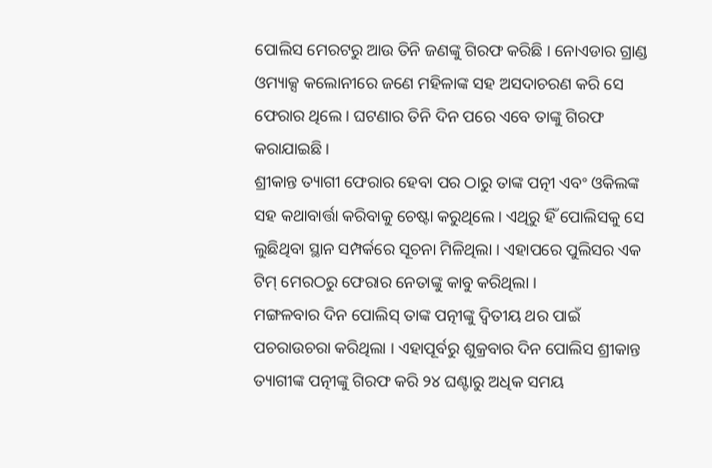ପୋଲିସ ମେରଟରୁ ଆଉ ତିନି ଜଣଙ୍କୁ ଗିରଫ କରିଛି । ନୋଏଡାର ଗ୍ରାଣ୍ଡ ଓମ୍ୟାକ୍ସ କଲୋନୀରେ ଜଣେ ମହିଳାଙ୍କ ସହ ଅସଦାଚରଣ କରି ସେ ଫେରାର ଥିଲେ । ଘଟଣାର ତିନି ଦିନ ପରେ ଏବେ ତାଙ୍କୁ ଗିରଫ କରାଯାଇଛି ।
ଶ୍ରୀକାନ୍ତ ତ୍ୟାଗୀ ଫେରାର ହେବା ପର ଠାରୁ ତାଙ୍କ ପତ୍ନୀ ଏବଂ ଓକିଲଙ୍କ ସହ କଥାବାର୍ତ୍ତା କରିବାକୁ ଚେଷ୍ଟା କରୁଥିଲେ । ଏଥିରୁ ହିଁ ପୋଲିସକୁ ସେ ଲୁଛିଥିବା ସ୍ଥାନ ସମ୍ପର୍କରେ ସୂଚନା ମିଳିଥିଲା । ଏହାପରେ ପୁଲିସର ଏକ ଟିମ୍ ମେରଠରୁ ଫେରାର ନେତାଙ୍କୁ କାବୁ କରିଥିଲା ।
ମଙ୍ଗଳବାର ଦିନ ପୋଲିସ୍ ତାଙ୍କ ପତ୍ନୀଙ୍କୁ ଦ୍ୱିତୀୟ ଥର ପାଇଁ ପଚରାଉଚରା କରିଥିଲା । ଏହାପୂର୍ବରୁ ଶୁକ୍ରବାର ଦିନ ପୋଲିସ ଶ୍ରୀକାନ୍ତ ତ୍ୟାଗୀଙ୍କ ପତ୍ନୀଙ୍କୁ ଗିରଫ କରି ୨୪ ଘଣ୍ଟାରୁ ଅଧିକ ସମୟ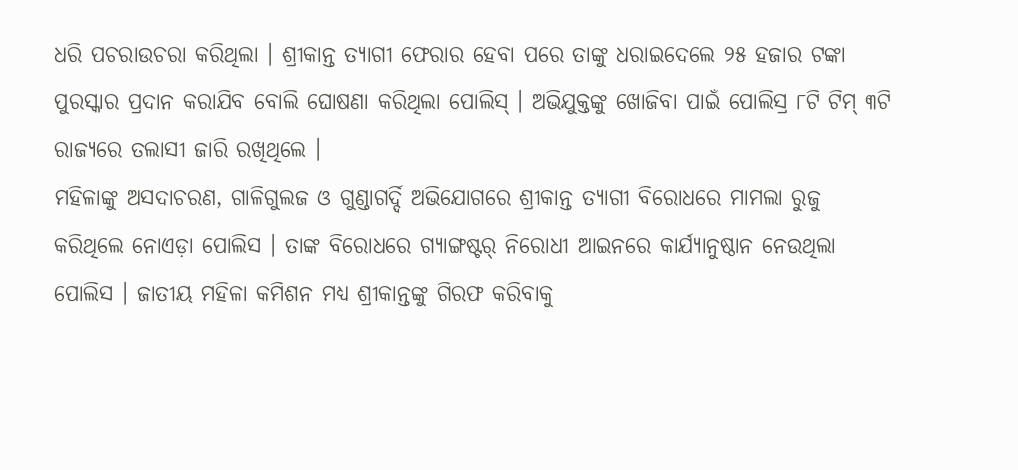ଧରି ପଚରାଉଚରା କରିଥିଲା । ଶ୍ରୀକାନ୍ତ ତ୍ୟାଗୀ ଫେରାର ହେବା ପରେ ତାଙ୍କୁ ଧରାଇଦେଲେ ୨୫ ହଜାର ଟଙ୍କା ପୁରସ୍କାର ପ୍ରଦାନ କରାଯିବ ବୋଲି ଘୋଷଣା କରିଥିଲା ପୋଲିସ୍ । ଅଭିଯୁକ୍ତଙ୍କୁ ଖୋଜିବା ପାଇଁ ପୋଲିସ୍ର ୮ଟି ଟିମ୍ ୩ଟି ରାଜ୍ୟରେ ତଲାସୀ ଜାରି ରଖିଥିଲେ ।
ମହିଳାଙ୍କୁ ଅସଦାଚରଣ, ଗାଳିଗୁଲଜ ଓ ଗୁଣ୍ଡାଗର୍ଦ୍ଦି ଅଭିଯୋଗରେ ଶ୍ରୀକାନ୍ତ ତ୍ୟାଗୀ ବିରୋଧରେ ମାମଲା ରୁଜୁ କରିଥିଲେ ନୋଏଡ଼ା ପୋଲିସ । ତାଙ୍କ ବିରୋଧରେ ଗ୍ୟାଙ୍ଗଷ୍ଟର୍ ନିରୋଧୀ ଆଇନରେ କାର୍ଯ୍ୟାନୁଷ୍ଠାନ ନେଉଥିଲା ପୋଲିସ । ଜାତୀୟ ମହିଳା କମିଶନ ମଧ୍ୟ ଶ୍ରୀକାନ୍ତଙ୍କୁ ଗିରଫ କରିବାକୁ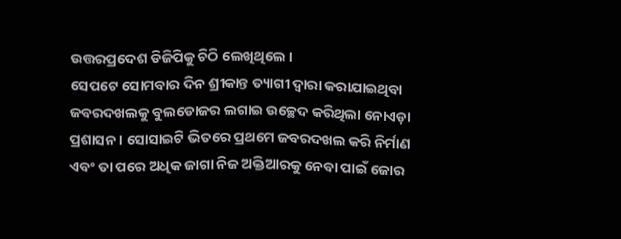ଉତ୍ତରପ୍ରଦେଶ ଡିଜିପିକୁ ଚିଠି ଲେଖିଥିଲେ ।
ସେପଟେ ସୋମବାର ଦିନ ଶ୍ରୀକାନ୍ତ ତ୍ୟାଗୀ ଦ୍ୱାରା କରାଯାଇଥିବା ଜବରଦଖଲକୁ ବୁଲଡୋଜର ଲଗାଇ ଉଚ୍ଛେଦ କରିଥିଲା ନୋଏଡ଼ା ପ୍ରଶାସନ । ସୋସାଇଟି ଭିତରେ ପ୍ରଥମେ ଜବରଦଖଲ କରି ନିର୍ମାଣ ଏବଂ ତା ପରେ ଅଧିକ ଜାଗା ନିଜ ଅକ୍ତିଆରକୁ ନେବା ପାଇଁ ଜୋର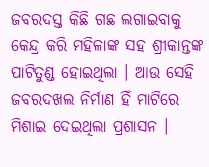ଜବରଦସ୍ତ କିଛି ଗଛ ଲଗାଇବାକୁ କେନ୍ଦ୍ର କରି ମହିଳାଙ୍କ ସହ ଶ୍ରୀକାନ୍ତଙ୍କ ପାଟିତୁଣ୍ଡ ହୋଇଥିଲା । ଆଉ ସେହି ଜବରଦଖଲ ନିର୍ମାଣ ହିଁ ମାଟିରେ ମିଶାଇ ଦେଇଥିଲା ପ୍ରଶାସନ ।